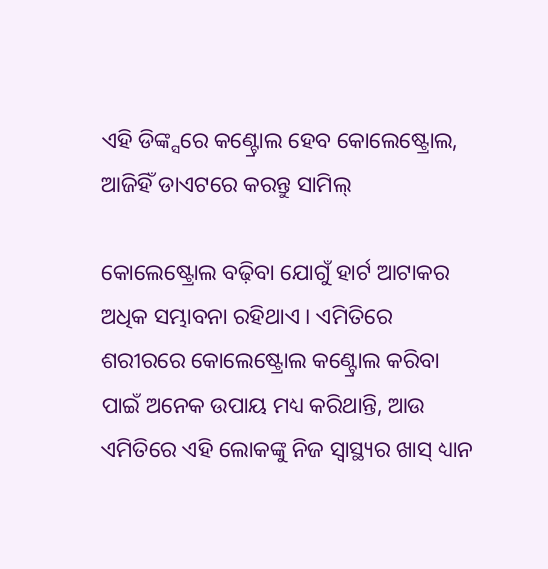ଏହି ଡିଙ୍କ୍ସରେ କଣ୍ଟ୍ରୋଲ ହେବ କୋଲେଷ୍ଟ୍ରୋଲ, ଆଜିହିଁ ଡାଏଟରେ କରନ୍ତୁ ସାମିଲ୍

କୋଲେଷ୍ଟ୍ରୋଲ ବଢ଼ିବା ଯୋଗୁଁ ହାର୍ଟ ଆଟାକର ଅଧିକ ସମ୍ଭାବନା ରହିଥାଏ । ଏମିତିରେ ଶରୀରରେ କୋଲେଷ୍ଟ୍ରୋଲ କଣ୍ଟ୍ରୋଲ କରିବା ପାଇଁ ଅନେକ ଉପାୟ ମଧ୍ୟ କରିଥାନ୍ତି, ଆଉ ଏମିତିରେ ଏହି ଲୋକଙ୍କୁ ନିଜ ସ୍ୱାସ୍ଥ୍ୟର ଖାସ୍ ଧ୍ୟାନ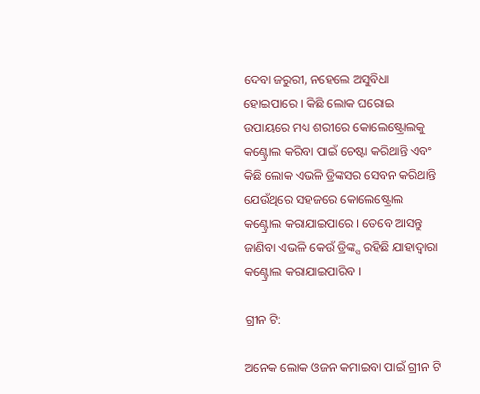ଦେବା ଜରୁରୀ, ନହେଲେ ଅସୁବିଧା ହୋଇପାରେ । କିଛି ଲୋକ ଘରୋଇ ଉପାୟରେ ମଧ୍ୟ ଶରୀରେ କୋଲେଷ୍ଟ୍ରୋଲକୁ କଣ୍ଟ୍ରୋଲ କରିବା ପାଇଁ ଚେଷ୍ଟା କରିଥାନ୍ତି ଏବଂ କିଛି ଲୋକ ଏଭଳି ଡ୍ରିଙ୍କସର ସେବନ କରିଥାନ୍ତି ଯେଉଁଥିରେ ସହଜରେ କୋଲେଷ୍ଟ୍ରୋଲ କଣ୍ଟ୍ରୋଲ କରାଯାଇପାରେ । ତେବେ ଆସନ୍ତୁ ଜାଣିବା ଏଭଳି କେଉଁ ଡ୍ରିଙ୍କ୍ସ ରହିଛି ଯାହାଦ୍ୱାରା କଣ୍ଟ୍ରୋଲ କରାଯାଇପାରିବ ।

ଗ୍ରୀନ ଟି:

ଅନେକ ଲୋକ ଓଜନ କମାଇବା ପାଇଁ ଗ୍ରୀନ ଟି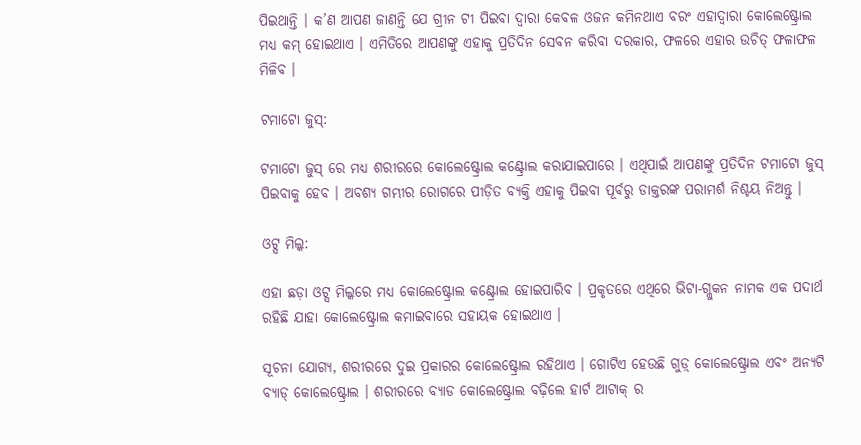ପିଇଥାନ୍ତି । କ’ଣ ଆପଣ ଜାଣନ୍ତି ଯେ ଗ୍ରୀନ ଟୀ ପିଇବା ଦ୍ୱାରା କେବଳ ଓଜନ କମିନଥାଏ ବରଂ ଏହାଦ୍ୱାରା କୋଲେଷ୍ଟ୍ରୋଲ ମଧ୍ୟ କମ୍ ହୋଇଥାଏ । ଏମିତିରେ ଆପଣଙ୍କୁ ଏହାକୁ ପ୍ରତିଦିନ ସେବନ କରିବା ଦରକାର, ଫଳରେ ଏହାର ଉଚିତ୍ ଫଳାଫଳ ମିଳିବ ।

ଟମାଟୋ ଜୁସ୍:

ଟମାଟୋ ଜୁସ୍ ରେ ମଧ୍ୟ ଶରୀରରେ କୋଲେଷ୍ଟ୍ରୋଲ କଣ୍ଟ୍ରୋଲ କରାଯାଇପାରେ । ଏଥିପାଇଁ ଆପଣଙ୍କୁ ପ୍ରତିଦିନ ଟମାଟୋ ଜୁସ୍ ପିଇବାକୁ ହେବ । ଅବଶ୍ୟ ଗମ୍ଭୀର ରୋଗରେ ପୀଡ଼ିତ ବ୍ୟକ୍ତି ଏହାକୁ ପିଇବା ପୂର୍ବରୁ ଡାକ୍ତରଙ୍କ ପରାମର୍ଶ ନିଶ୍ଚୟ ନିଅନ୍ତୁ ।

ଓଟ୍ସ ମିଲ୍କ:

ଏହା ଛଡ଼ା ଓଟ୍ସ ମିଲ୍କରେ ମଧ୍ୟ କୋଲେଷ୍ଟ୍ରୋଲ କଣ୍ଟ୍ରୋଲ ହୋଇପାରିବ । ପ୍ରକୃତରେ ଏଥିରେ ଭିଟା-ଗ୍ଲୁକନ ନାମକ ଏକ ପଦାର୍ଥ ରହିଛି ଯାହା କୋଲେଷ୍ଟ୍ରୋଲ କମାଇବାରେ ସହାୟକ ହୋଇଥାଏ ।

ସୂଚନା ଯୋଗ୍ୟ, ଶରୀରରେ ଦୁଇ ପ୍ରକାରର କୋଲେଷ୍ଟ୍ରୋଲ ରହିଥାଏ । ଗୋଟିଏ ହେଉଛି ଗୁଡ଼୍ କୋଲେଷ୍ଟ୍ରୋଲ ଏବଂ ଅନ୍ୟଟି ବ୍ୟାଡ୍ କୋଲେଷ୍ଟ୍ରୋଲ । ଶରୀରରେ ବ୍ୟାଡ କୋଲେଷ୍ଟ୍ରୋଲ ବଢ଼ିଲେ ହାର୍ଟ ଆଟାକ୍ ର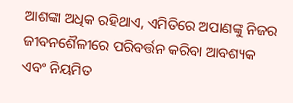ଆଶଙ୍କା ଅଧିକ ରହିଥାଏ, ଏମିତିରେ ଅପାଣଙ୍କୁ ନିଜର ଜୀବନଶୈଳୀରେ ପରିବର୍ତ୍ତନ କରିବା ଆବଶ୍ୟକ ଏବଂ ନିୟମିତ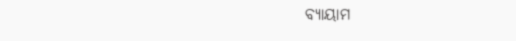ବ୍ୟାୟାମ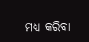ମଧ୍ୟ କରିବା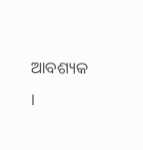ଆବଶ୍ୟକ ।